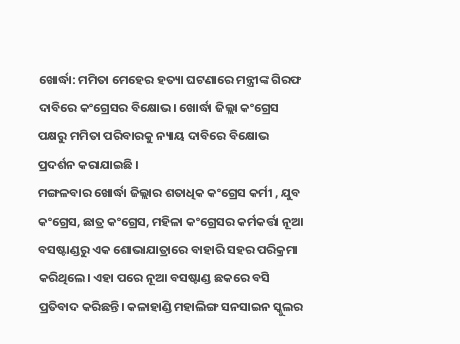ଖୋର୍ଦ୍ଧା: ମମିତା ମେହେର ହତ୍ୟା ଘଟଣାରେ ମନ୍ତ୍ରୀଙ୍କ ଗିରଫ ଦାବିରେ କଂଗ୍ରେସର ବିକ୍ଷୋଭ। ଖୋର୍ଦ୍ଧା ଜିଲ୍ଲା କଂଗ୍ରେସ ପକ୍ଷରୁ ମମିତା ପରିବାରକୁ ନ୍ୟାୟ ଦାବିରେ ବିକ୍ଷୋଭ ପ୍ରଦର୍ଶନ କରାଯାଇଛି ।
ମଙ୍ଗଳବାର ଖୋର୍ଦ୍ଧା ଜିଲ୍ଲାର ଶତାଧିକ କଂଗ୍ରେସ କର୍ମୀ , ଯୁବ କଂଗ୍ରେସ, ଛାତ୍ର କଂଗ୍ରେସ, ମହିଳା କଂଗ୍ରେସର କର୍ମକର୍ତ୍ତା ନୂଆ ବସଷ୍ଟାଣ୍ଡରୁ ଏକ ଶୋଭାଯାତ୍ରାରେ ବାହାରି ସହର ପରିକ୍ରମା କରିଥିଲେ। ଏହା ପରେ ନୂଆ ବସଷ୍ଟାଣ୍ଡ ଛକରେ ବସି ପ୍ରତିବାଦ କରିଛନ୍ତି। କଳାହାଣ୍ଡି ମହାଲିଙ୍ଗ ସନସାଇନ ସ୍କୁଲର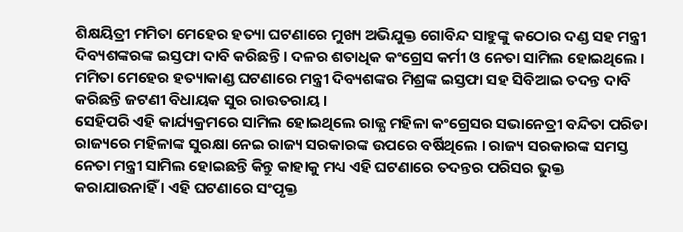ଶିକ୍ଷୟିତ୍ରୀ ମମିତା ମେହେର ହତ୍ୟା ଘଟଣାରେ ମୁଖ୍ୟ ଅଭିଯୁକ୍ତ ଗୋବିନ୍ଦ ସାହୁଙ୍କୁ କଠୋର ଦଣ୍ଡ ସହ ମନ୍ତ୍ରୀ ଦିବ୍ୟଶଙ୍କରଙ୍କ ଇସ୍ତଫା ଦାବି କରିଛନ୍ତି । ଦଳର ଶତାଧିକ କଂଗ୍ରେସ କର୍ମୀ ଓ ନେତା ସାମିଲ ହୋଇଥିଲେ । ମମିତା ମେହେର ହତ୍ୟାକାଣ୍ଡ ଘଟଣାରେ ମନ୍ତ୍ରୀ ଦିବ୍ୟଶଙ୍କର ମିଶ୍ରଙ୍କ ଇସ୍ତଫା ସହ ସିବିଆଇ ତଦନ୍ତ ଦାବି କରିଛନ୍ତି ଜଟଣୀ ବିଧାୟକ ସୁର ରାଉତରାୟ ।
ସେହିପରି ଏହି କାର୍ଯ୍ୟକ୍ରମରେ ସାମିଲ ହୋଇଥିଲେ ରାଜ୍ଯ ମହିଳା କଂଗ୍ରେସର ସଭାନେତ୍ରୀ ବନ୍ଦିତା ପରିଡା ରାଜ୍ୟରେ ମହିଳାଙ୍କ ସୁରକ୍ଷା ନେଇ ରାଜ୍ୟ ସରକାରଙ୍କ ଉପରେ ବର୍ଷିଥିଲେ । ରାଜ୍ୟ ସରକାରଙ୍କ ସମସ୍ତ ନେତା ମନ୍ତ୍ରୀ ସାମିଲ ହୋଇଛନ୍ତି କିନ୍ତୁ କାହାକୁ ମଧ୍ୟ ଏହି ଘଟଣାରେ ତଦନ୍ତର ପରିସର ଭୁକ୍ତ କରାଯାଉନାହିଁ । ଏହି ଘଟଣାରେ ସଂପୃକ୍ତ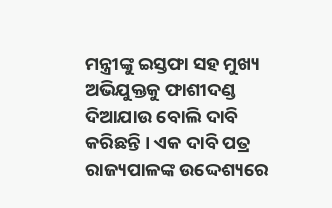ମନ୍ତ୍ରୀଙ୍କୁ ଇସ୍ତଫା ସହ ମୁଖ୍ୟ ଅଭିଯୁକ୍ତକୁ ଫାଶୀଦଣ୍ଡ ଦିଆଯାଉ ବୋଲି ଦାବି କରିଛନ୍ତି । ଏକ ଦାବି ପତ୍ର ରାଜ୍ୟପାଳଙ୍କ ଉଦ୍ଦେଶ୍ୟରେ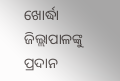ଖୋର୍ଦ୍ଧା ଜିଲ୍ଲାପାଳଙ୍କୁ ପ୍ରଦାନ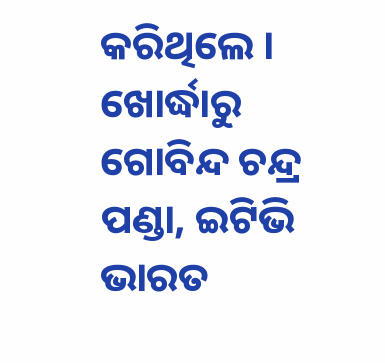କରିଥିଲେ ।
ଖୋର୍ଦ୍ଧାରୁ ଗୋବିନ୍ଦ ଚନ୍ଦ୍ର ପଣ୍ଡା, ଇଟିଭି ଭାରତ